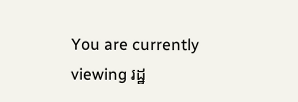You are currently viewing រដ្ឋ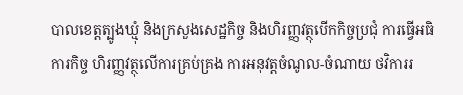បាលខេត្តត្បូងឃ្មុំ និងក្រសួងសេដ្ឋកិច្ច និងហិរញ្ញវត្ថុបើកកិច្ចប្រជុំ ការធ្វើអធិការកិច្ច ហិរញ្ញវត្ថុលើការគ្រប់គ្រង ការអនុវត្តចំណូល-ចំណាយ ថវិការរ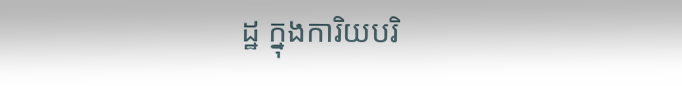ដ្ឋ ក្នុងការិយបរិ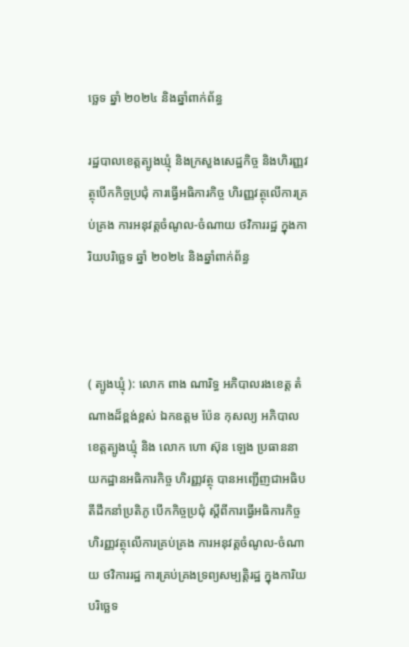ច្ឆេទ ឆ្នាំ ២០២៤ និងឆ្នាំពាក់ព័ន្ធ

រដ្ឋបាលខេត្តត្បូងឃ្មុំ និងក្រសួងសេដ្ឋកិច្ច និងហិរញ្ញវត្ថុបើកកិច្ចប្រជុំ ការធ្វើអធិការកិច្ច ហិរញ្ញវត្ថុលើការគ្រប់គ្រង ការអនុវត្តចំណូល-ចំណាយ ថវិការរដ្ឋ ក្នុងការិយបរិច្ឆេទ ឆ្នាំ ២០២៤ និងឆ្នាំពាក់ព័ន្ធ



( ត្បូងឃ្មុំ ): លោក ពាង ណារិទ្ធ អភិបាលរងខេត្ត តំណាងដ៏ខ្ពង់ខ្ពស់ ឯកឧត្តម ប៉ែន កុសល្យ អភិបាលខេត្តត្បូងឃ្មុំ និង លោក ហោ ស៊ុន ឡេង ប្រធាននាយកដ្ឋានអធិការកិច្ច ហិរញ្ញវត្ថុ បានអញ្ជើញជាអធិបតីដឹកនាំប្រតិភូ បើកកិច្ចប្រជុំ ស្តីពីការធ្វើអធិការកិច្ច ហិរញ្ញវត្ថុលើការគ្រប់គ្រង ការអនុវត្តចំណូល-ចំណាយ ថវិការរដ្ឋ ការគ្រប់គ្រងទ្រព្យសម្បត្តិរដ្ឋ ក្នុងការិយបរិច្ឆេទ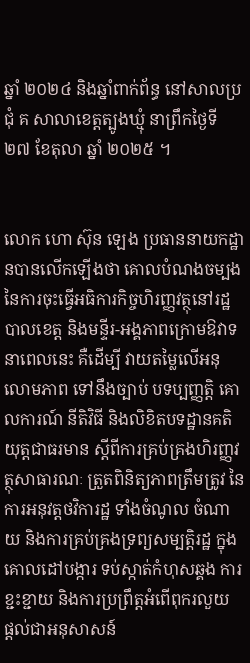ឆ្នាំ ២០២៤ និងឆ្នាំពាក់ព័ន្ធ នៅសាលប្រជុំ គ សាលាខេត្តត្បូងឃ្មុំ នាព្រឹកថ្ងៃទី ២៧ ខែតុលា ឆ្នាំ ២០២៥ ។


លោក ហោ ស៊ុន ឡេង ប្រធាននាយកដ្ឋានបានលើកឡើងថា គោលបំណងចម្បងនៃការចុះធ្វើអធិការកិច្ចហិរញ្ញវត្ថុនៅរដ្ឋបាលខេត្ត និងមន្ទីរ-អង្គភាពក្រោមឱវាទនាពេលនេះ គឺដើម្បី វាយតម្លៃលើអនុលោមភាព ទៅនឹងច្បាប់ បទប្បញ្ញត្តិ គោលការណ៍ នីតិវិធី និងលិខិតបទដ្ឋានគតិយុត្តជាធរមាន ស្តីពីការគ្រប់គ្រងហិរញ្ញវត្ថុសាធារណៈ ត្រួតពិនិត្យភាពត្រឹមត្រូវ នៃការអនុវត្តថវិការដ្ឋ ទាំងចំណូល ចំណាយ និងការគ្រប់គ្រងទ្រព្យសម្បត្តិរដ្ឋ ក្នុងគោលដៅបង្ការ ទប់ស្កាត់កំហុសឆ្គង ការខ្ជះខ្ជាយ និងការប្រព្រឹត្តអំពើពុករលួយ
ផ្តល់ជាអនុសាសន៍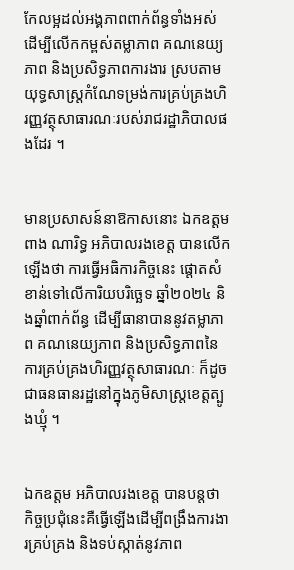កែលម្អដល់អង្គភាពពាក់ព័ន្ធទាំងអស់ ដើម្បីលើកកម្ពស់តម្លាភាព គណនេយ្យភាព និងប្រសិទ្ធភាពការងារ ស្របតាមយុទ្ធសាស្ត្រកំណែទម្រង់ការគ្រប់គ្រងហិរញ្ញវត្ថុសាធារណៈរបស់រាជរដ្ឋាភិបាលផងដែរ ។


មានប្រសាសន៍នាឱកាសនោះ ឯកឧត្តម ពាង ណារិទ្ធ អភិបាលរងខេត្ត បានលើកឡើងថា ការធ្វើអធិការកិច្ចនេះ ផ្តោតសំខាន់ទៅលើការិយបរិច្ឆេទ ឆ្នាំ២០២៤ និងឆ្នាំពាក់ព័ន្ធ ដើម្បីធានាបាននូវតម្លាភាព គណនេយ្យភាព និងប្រសិទ្ធភាពនៃការគ្រប់គ្រងហិរញ្ញវត្ថុសាធារណៈ ក៏ដូចជាធនធានរដ្ឋនៅក្នុងភូមិសាស្ត្រខេត្តត្បូងឃ្មុំ ។


ឯកឧត្តម អភិបាលរងខេត្ត បានបន្តថា កិច្ចប្រជុំនេះគឺធ្វើឡើងដើម្បីពង្រឹងការងារគ្រប់គ្រង និងទប់ស្កាត់នូវភាព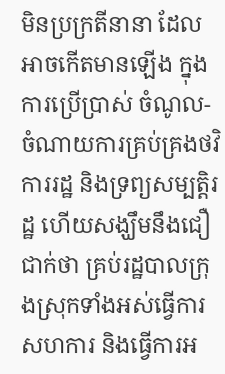មិនប្រក្រតីនានា ដែលអាចកើតមានឡើង ក្នុងការប្រើប្រាស់ ចំណូល-ចំណាយការគ្រប់គ្រងថវិការរដ្ឋ និងទ្រព្យសម្បត្តិរដ្ឋ ហើយសង្ឃឹមនឹងជឿជាក់ថា គ្រប់រដ្ឋបាលក្រុងស្រុកទាំងអស់ធ្វើការសហការ និងធ្វើការអ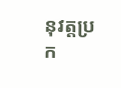នុវត្តប្រក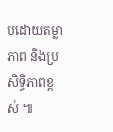បដោយតម្លាភាព និងប្រសិទ្ធិភាពខ្ពស់ ៕